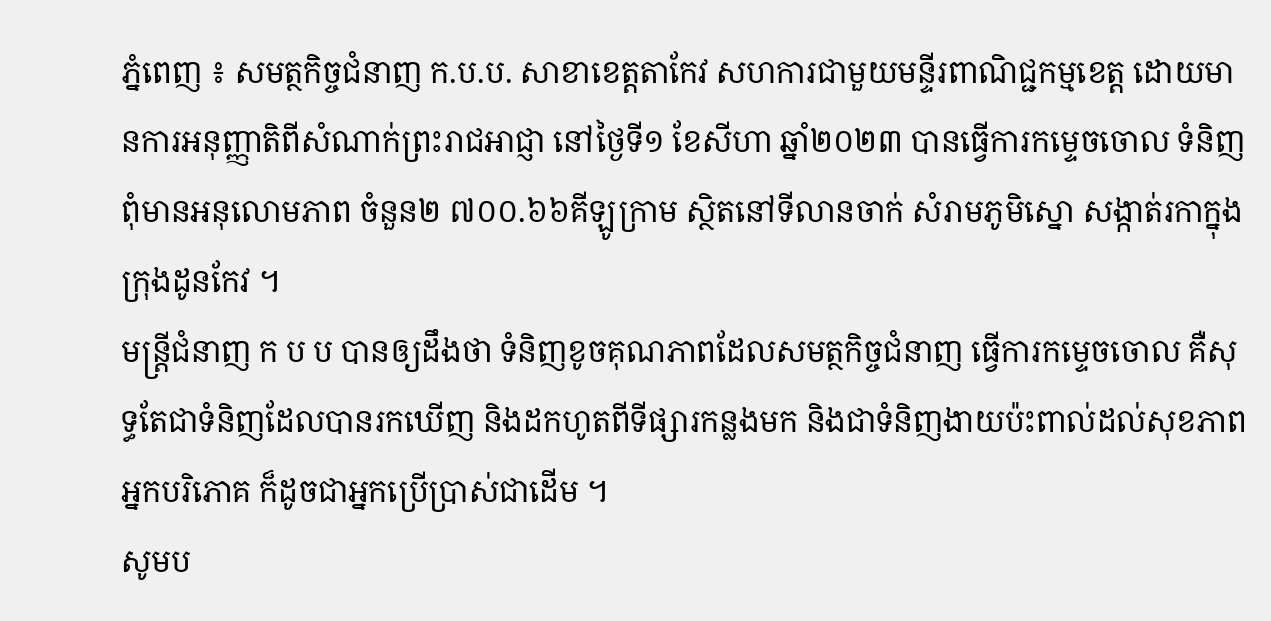ភ្នំពេញ ៖ សមត្ថកិច្ចជំនាញ ក.ប.ប. សាខាខេត្តតាកែវ សហការជាមួយមន្ទីរពាណិជ្ជកម្មខេត្ត ដោយមានការអនុញ្ញាតិពីសំណាក់ព្រះរាជអាជ្ញា នៅថ្ងៃទី១ ខែសីហា ឆ្នាំ២០២៣ បានធ្វើការកម្ទេចចោល ទំនិញពុំមានអនុលោមភាព ចំនួន២ ៧០០.៦៦គីឡូក្រាម ស្ថិតនៅទីលានចាក់ សំរាមភូមិស្នោ សង្កាត់រកាក្នុង ក្រុងដូនកែវ ។
មន្រ្តីជំនាញ ក ប ប បានឲ្យដឹងថា ទំនិញខូចគុណភាពដែលសមត្ថកិច្ចជំនាញ ធ្វើការកម្ទេចចោល គឺសុទ្ធតែជាទំនិញដែលបានរកឃើញ និងដកហូតពីទីផ្សារកន្លងមក និងជាទំនិញងាយប៉ះពាល់ដល់សុខភាពអ្នកបរិភោគ ក៏ដូចជាអ្នកប្រើប្រាស់ជាដើម ។
សូមប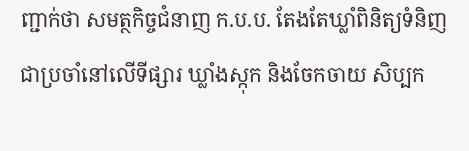ញ្ជាក់ថា សមត្ថកិច្ចជំនាញ ក.ប.ប. តែងតែឃ្លាំពិនិត្យទំនិញ ជាប្រចាំនៅលើទីផ្សារ ឃ្លាំងស្កុក និងចែកចាយ សិប្បក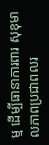ម្ម ដើម្បីធានាការពារ សុខុមាលភាពប្រជាពលរ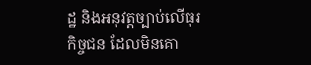ដ្ឋ និងអនុវត្តច្បាប់លើធុរកិច្ចជន ដែលមិនគោ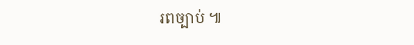រពច្បាប់ ៕